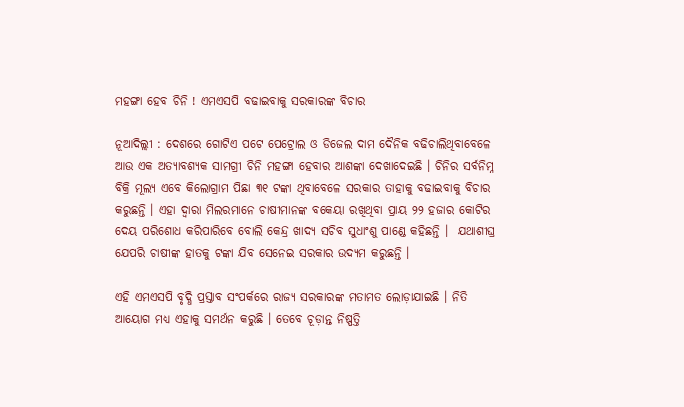ମହଙ୍ଗା ହେବ ଚିନି ! ଏମଏସପି ବଢାଇବାକୁ ସରକାରଙ୍କ ବିଚାର

ନୂଆଦିଲ୍ଲୀ : ଦେଶରେ ଗୋଟିଏ ପଟେ ପେଟ୍ରୋଲ ଓ ଡିଜେଲ ଦାମ ଦୈନିକ ବଢିଚାଲିଥିବାବେଳେ ଆଉ ଏକ ଅତ୍ୟାବଶ୍ୟକ ସାମଗ୍ରୀ ଚିନି ମହଙ୍ଗା ହେବାର ଆଶଙ୍କା ଦେଖାଦେଇଛି । ଚିନିର ସର୍ବନିମ୍ନ ବିକ୍ରି ମୂଲ୍ୟ ଏବେ କିଲୋଗ୍ରାମ ପିଛା ୩୧ ଟଙ୍କା ଥିବାବେଳେ ସରକାର ତାହାକୁ ବଢାଇବାକୁ ବିଚାର କରୁଛନ୍ତି । ଏହା ଦ୍ୱାରା ମିଲରମାନେ ଚାଷୀମାନଙ୍କ ବକେୟା ରଖିଥିବା ପ୍ରାୟ ୨୨ ହଜାର କୋଟିର ଦେୟ ପରିଶୋଧ କରିପାରିବେ ବୋଲି କେନ୍ଦ୍ର ଖାଦ୍ୟ ସଚିବ ସୁଧାଂଶୁ ପାଣ୍ଡେ କହିଛନ୍ତି ।  ଯଥାଶୀଘ୍ର ଯେପରି ଚାଷୀଙ୍କ ହାତକୁ ଟଙ୍କା ଯିବ ସେନେଇ ସରକାର ଉଦ୍ୟମ କରୁଛନ୍ତି ।

ଏହି ଏମଏସପି ବୃଦ୍ଧି ପ୍ରସ୍ତାବ ସଂପର୍କରେ ରାଜ୍ୟ ସରକାରଙ୍କ ମତାମତ ଲୋଡ଼ାଯାଇଛି । ନିତି ଆୟୋଗ ମଧ୍ୟ ଏହାକୁ ସମର୍ଥନ କରୁଛି । ତେବେ ଚୂଡ଼ାନ୍ତ ନିଷ୍ପତ୍ତି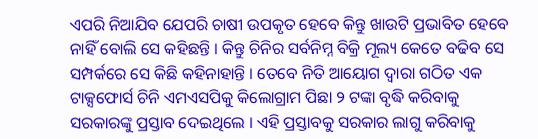ଏପରି ନିଆଯିବ ଯେପରି ଚାଷୀ ଉପକୃତ ହେବେ କିନ୍ତୁ ଖାଉଟି ପ୍ରଭାବିତ ହେବେ ନାହିଁ ବୋଲି ସେ କହିଛନ୍ତି । କିନ୍ତୁ ଚିନିର ସର୍ବନିମ୍ନ ବିକ୍ରି ମୂଲ୍ୟ କେତେ ବଢିବ ସେ ସମ୍ପର୍କରେ ସେ କିଛି କହିନାହାନ୍ତି । ତେବେ ନିତି ଆୟୋଗ ଦ୍ୱାରା ଗଠିତ ଏକ ଟାକ୍ସଫୋର୍ସ ଚିନି ଏମଏସପିକୁ କିଲୋଗ୍ରାମ ପିଛା ୨ ଟଙ୍କା ବୃଦ୍ଧି କରିବାକୁ ସରକାରଙ୍କୁ ପ୍ରସ୍ତାବ ଦେଇଥିଲେ । ଏହି ପ୍ରସ୍ତାବକୁ ସରକାର ଲାଗୁ କରିବାକୁ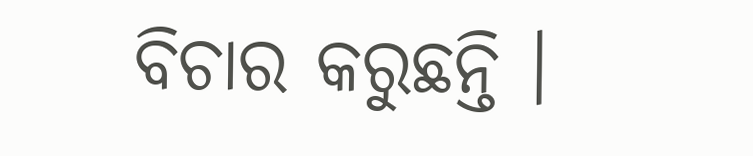ବିଚାର କରୁଛନ୍ତି ।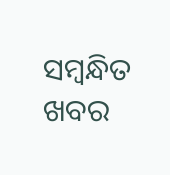ସମ୍ବନ୍ଧିତ ଖବର